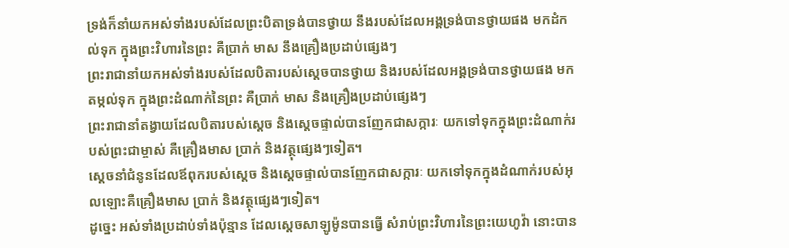ទ្រង់ក៏នាំយកអស់ទាំងរបស់ដែលព្រះបិតាទ្រង់បានថ្វាយ នឹងរបស់ដែលអង្គទ្រង់បានថ្វាយផង មកដំកល់ទុក ក្នុងព្រះវិហារនៃព្រះ គឺប្រាក់ មាស នឹងគ្រឿងប្រដាប់ផ្សេងៗ
ព្រះរាជានាំយកអស់ទាំងរបស់ដែលបិតារបស់ស្ដេចបានថ្វាយ និងរបស់ដែលអង្គទ្រង់បានថ្វាយផង មកតម្កល់ទុក ក្នុងព្រះដំណាក់នៃព្រះ គឺប្រាក់ មាស និងគ្រឿងប្រដាប់ផ្សេងៗ
ព្រះរាជានាំតង្វាយដែលបិតារបស់ស្ដេច និងស្ដេចផ្ទាល់បានញែកជាសក្ការៈ យកទៅទុកក្នុងព្រះដំណាក់របស់ព្រះជាម្ចាស់ គឺគ្រឿងមាស ប្រាក់ និងវត្ថុផ្សេងៗទៀត។
ស្តេចនាំជំនូនដែលឪពុករបស់ស្តេច និងស្តេចផ្ទាល់បានញែកជាសក្ការៈ យកទៅទុកក្នុងដំណាក់របស់អុលឡោះគឺគ្រឿងមាស ប្រាក់ និងវត្ថុផ្សេងៗទៀត។
ដូច្នេះ អស់ទាំងប្រដាប់ទាំងប៉ុន្មាន ដែលស្តេចសាឡូម៉ូនបានធ្វើ សំរាប់ព្រះវិហារនៃព្រះយេហូវ៉ា នោះបាន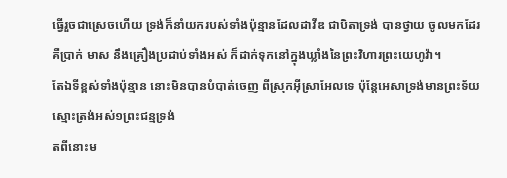ធ្វើរួចជាស្រេចហើយ ទ្រង់ក៏នាំយករបស់ទាំងប៉ុន្មានដែលដាវីឌ ជាបិតាទ្រង់ បានថ្វាយ ចូលមកដែរ គឺប្រាក់ មាស នឹងគ្រឿងប្រដាប់ទាំងអស់ ក៏ដាក់ទុកនៅក្នុងឃ្លាំងនៃព្រះវិហារព្រះយេហូវ៉ា។
តែឯទីខ្ពស់ទាំងប៉ុន្មាន នោះមិនបានបំបាត់ចេញ ពីស្រុកអ៊ីស្រាអែលទេ ប៉ុន្តែអេសាទ្រង់មានព្រះទ័យស្មោះត្រង់អស់១ព្រះជន្មទ្រង់
តពីនោះម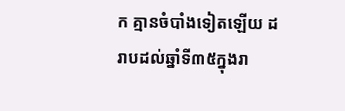ក គ្មានចំបាំងទៀតឡើយ ដរាបដល់ឆ្នាំទី៣៥ក្នុងរា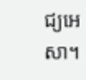ជ្យអេសា។